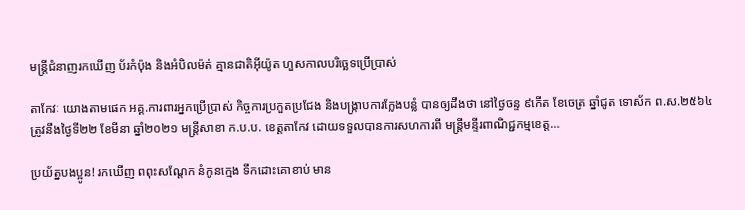មន្រ្តីជំនាញរកឃើញ ប័រកំប៉ុង និងអំបិលម៉ត់ គ្មានជាតិអ៊ីយ៉ូត ហួសកាលបរិច្ឆេទប្រើប្រាស់

តាកែវៈ យោងតាមផេក អគ្គ.ការពារអ្នកប្រើប្រាស់ កិច្ចការប្រកួតប្រជែង និងបង្រ្កាបការក្លែងបន្លំ បានឲ្យដឹងថា នៅថ្ងៃចន្ទ ៩កើត ខែចេត្រ ឆ្នាំជូត ទោស័ក ព.ស.២៥៦៤ ត្រូវនឹងថ្ងៃទី២២ ខែមីនា ឆ្នាំ២០២១ មន្ត្រីសាខា ក.ប.ប. ខេត្តតាកែវ ដោយទទួលបានការសហការពី មន្ត្រីមន្ទីរពាណិជ្ជកម្មខេត្ត…

ប្រយ័ត្នបងប្អូន! រកឃើញ ពពុះសណ្ដែក នំកូនក្មេង ទឹកដោះគោខាប់ មាន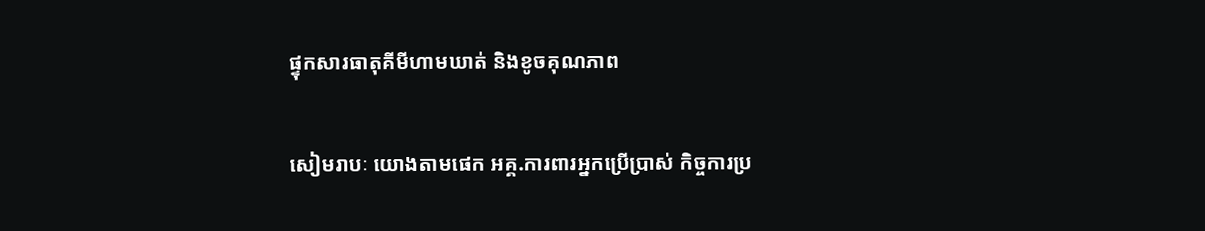ផ្ទុកសារធាតុគីមីហាមឃាត់ និងខូចគុណភាព

សៀមរាបៈ យោងតាមផេក អគ្គ.ការពារអ្នកប្រើប្រាស់ កិច្ចការប្រ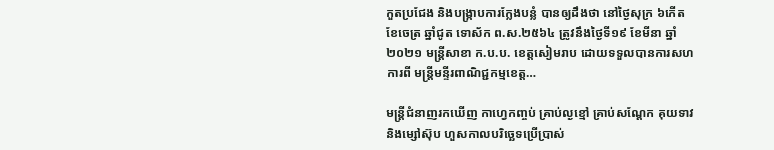កួតប្រជែង និងបង្រ្កាបការក្លែងបន្លំ បានឲ្យដឹងថា នៅថ្ងៃសុក្រ ៦កើត ខែចេត្រ ឆ្នាំជូត ទោស័ក ព.ស.២៥៦៤ ត្រូវនឹងថ្ងៃទី១៩ ខែមីនា ឆ្នាំ២០២១ មន្ត្រីសាខា ក.ប.ប. ខេត្តសៀមរាប ដោយទទួលបានការសហការពី មន្ត្រីមន្ទីរពាណិជ្ជកម្មខេត្ត…

មន្ត្រីជំនាញរកឃើញ កាហ្វេកញ្ចប់ គ្រាប់ល្ងខ្មៅ គ្រាប់សណ្តែក គុយទាវ និងម្សៅស៊ុប ហួសកាលបរិច្ឆេទប្រើប្រាស់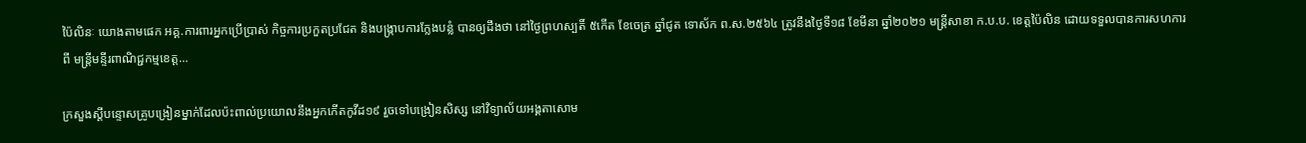ប៉ៃលិនៈ យោងតាមផេក អគ្គ.ការពារអ្នកប្រើប្រាស់ កិច្ចការប្រកួតប្រជែត និងបង្ក្រាបការក្លែងបន្លំ បានឲ្យដឹងថា នៅថ្ងៃព្រហស្បតិ៍ ៥កើត ខែចេត្រ ឆ្នាំជូត ទោស័ក ព.ស.២៥៦៤ ត្រូវនឹងថ្ងៃទី១៨ ខែមីនា ឆ្នាំ២០២១ មន្ត្រីសាខា ក.ប.ប. ខេត្តប៉ៃលិន ដោយទទួលបានការសហការពី មន្ត្រីមន្ទីរពាណិជ្ជកម្មខេត្ត…

ក្រសួងស្តីបន្ទោសគ្រូបង្រៀនម្នាក់ដែលប៉ះពាល់ប្រយោលនឹងអ្នកកើតកូវីដ១៩ រួចទៅបង្រៀនសិស្ស នៅវិទ្យាល័យអង្គតាសោម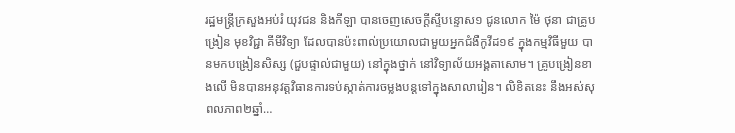រដ្ឋមន្ត្រីក្រសួងអប់រំ យុវជន និងកីឡា បានចេញសេចក្ដីស្ទីបន្ទោស១ ជូនលោក ម៉ៃ ថុនា ជាគ្រូបង្រៀន មុខវិជ្ជា គីមីវិទ្យា ដែលបានប៉ះពាល់ប្រយោលជាមួយអ្នកជំងឺកូវីដ១៩ ក្នុងកម្មវិធីមួយ បានមកបង្រៀនសិស្ស (ជួបផ្ទាល់ជាមួយ) នៅក្នុងថ្នាក់ នៅវិទ្យាល័យអង្គតាសោម។ គ្រូបង្រៀនខាងលើ មិនបានអនុវត្តវិធានការទប់ស្កាត់ការចម្លងបន្តទៅក្នុងសាលារៀន។ លិខិតនេះ នឹងអស់សុពលភាព២ឆ្នាំ…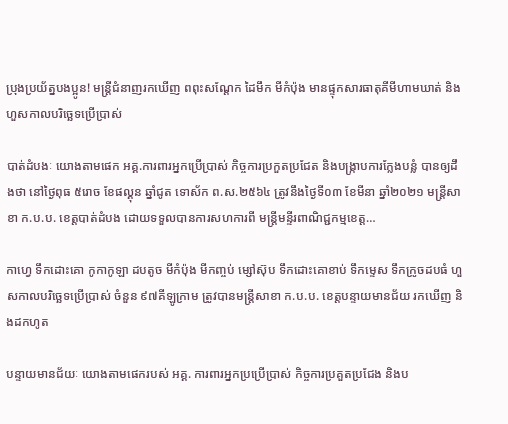ប្រុងប្រយ័ត្នបងប្អូន! មន្រ្តីជំនាញរកឃើញ ពពុះសណ្ដែក ដៃមឹក មីកំប៉ុង មានផ្ទុកសារធាតុគីមីហាមឃាត់ និងហួសកាលបរិច្ឆេទប្រើប្រាស់

បាត់ដំបងៈ យោងតាមផេក អគ្គ.ការពារអ្នកប្រើប្រាស់ កិច្ចការប្រកួតប្រជែត និងបង្រ្កាបការក្លែងបន្លំ បានឲ្យដឹងថា នៅថ្ងៃពុធ ៥រោច ខែផល្គុន ឆ្នាំជូត ទោស័ក ព.ស.២៥៦៤ ត្រូវនឹងថ្ងៃទី០៣ ខែមីនា ឆ្នាំ២០២១ មន្ត្រីសាខា ក.ប.ប. ខេត្តបាត់ដំបង ដោយទទួលបានការសហការពី មន្ត្រីមន្ទីរពាណិជ្ជកម្មខេត្ត…

កាហ្វេ ទឹកដោះគោ កូកាកូឡា ដបតូច មីកំប៉ុង មីកញ្ចប់ ម្សៅស៊ុប ទឹកដោះគោខាប់ ទឹកម្ទេស ទឹកក្រូចដបធំ ហួសកាលបរិច្ឆេទប្រើប្រាស់ ចំនួន ៩៧គីឡូក្រាម ត្រូវបានមន្រ្តីសាខា ក.ប.ប. ខេត្តបន្ទាយមានជ័យ រកឃើញ និងដកហូត

បន្ទាយមានជ័យៈ យោងតាមផេករបស់ អគ្គ. ការពារអ្នកប្រប្រើប្រាស់ កិច្ចការប្រគួតប្រជែង និងប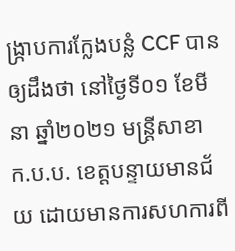ង្រ្កាបការក្លែងបន្លំ CCF បានឲ្យដឹងថា នៅថ្ងៃទី០១ ខែមីនា ឆ្នាំ២០២១ មន្រ្តីសាខា ក.ប.ប. ខេត្តបន្ទាយមានជ័យ ដោយមានការសហការពី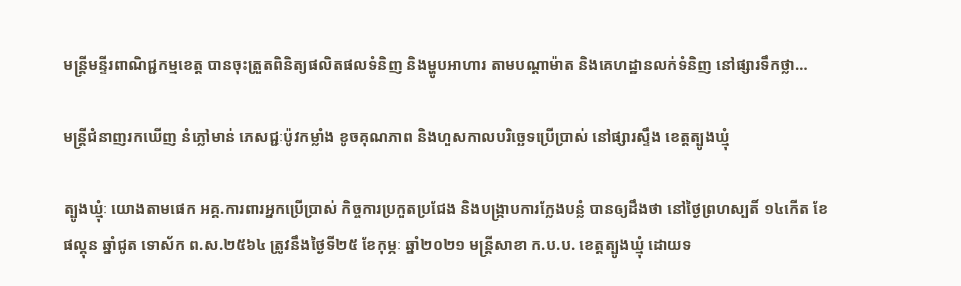មន្ត្រីមន្ទីរពាណិជ្ជកម្មខេត្ត បានចុះត្រួតពិនិត្យផលិតផលទំនិញ និងម្ហូបអាហារ តាមបណ្តាម៉ាត និងគេហដ្ឋានលក់ទំនិញ នៅផ្សារទឹកថ្លា…

មន្រ្តីជំនាញរកឃើញ នំភ្លៅមាន់ ភេសជ្ជៈប៉ូវកម្លាំង ខូចគុណភាព និងហួសកាលបរិច្ឆេទប្រើប្រាស់ នៅផ្សារស្ទឹង ខេត្តត្បូងឃ្មុំ

ត្បូងឃ្មុំៈ យោងតាមផេក អគ្គ.ការពារអ្នកប្រើប្រាស់ កិច្ចការប្រកួតប្រជែង និងបង្ក្រាបការក្លែងបន្លំ បានឲ្យដឹងថា នៅថ្ងៃព្រហស្បតិ៍ ១៤កើត ខែផល្គុន ឆ្នាំជូត ទោស័ក ព.ស.២៥៦៤ ត្រូវនឹងថ្ងៃទី២៥ ខែកុម្ភៈ ឆ្នាំ២០២១ មន្ត្រីសាខា ក.ប.ប. ខេត្តត្បូងឃ្មុំ ដោយទ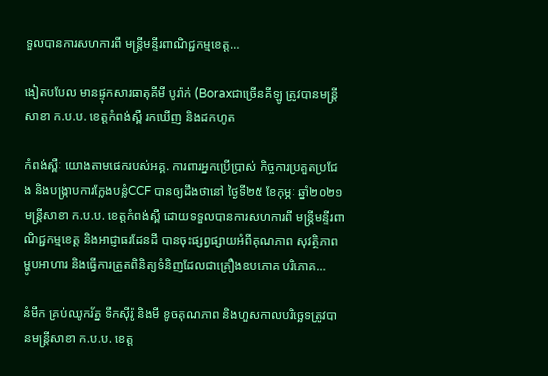ទួលបានការសហការពី មន្ត្រីមន្ទីរពាណិជ្ជកម្មខេត្ត…

ងៀតបបែល មានផ្ទុកសារធាតុគីមី បូរ៉ាក់ (Boraxជាច្រើនគីឡូ ត្រូវបានមន្ត្រីសាខា ក.ប.ប. ខេត្តកំពង់ស្ពឺ រកឃើញ និងដកហូត

កំពង់ស្ពឺៈ យោងតាមផេករបស់អគ្គ. ការពារអ្នកប្រើប្រាស់ កិច្ចការប្រគួតប្រជែង និងបង្រ្កាបការក្លែងបន្លំCCF បានឲ្យដឹងថានៅ ថ្ងៃទី២៥ ខែកុម្ភៈ ឆ្នាំ២០២១ មន្ត្រីសាខា ក.ប.ប. ខេត្តកំពង់ស្ពឺ ដោយទទួលបានការសហការពី មន្ត្រីមន្ទីរពាណិជ្ជកម្មខេត្ត និងអាជ្ញាធរដែនដី បានចុះផ្សព្វផ្សាយអំពីគុណភាព សុវត្ថិភាព ម្ហូបអាហារ និងធ្វើការត្រួតពិនិត្យទំនិញដែលជាគ្រឿងឧបភោគ បរិភោគ…

នំមឹក គ្រប់ឈូករ័ត្ន ទឹកស៊ីរ៉ូ និងមី ខូចគុណភាព និងហួសកាលបរិច្ឆេទត្រូវបានមន្ត្រីសាខា ក.ប.ប. ខេត្ត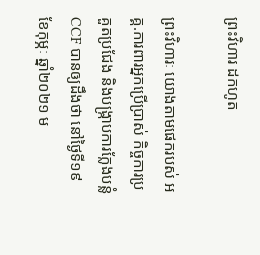ព្រះវិហារ ដកហូត

ព្រះវិហារៈ យោងតាមផេករបស់ អគ្គ.ការពារអ្នកប្រើប្រាស់ កិច្ចការប្រគួតប្រជែង និងបង្រ្កាបការក្លែងបន្លំCCF បានឲ្យដឹងថា នៅថ្ងៃទី១៩ ខែកុម្ភៈ ឆ្នាំ២០២១ ម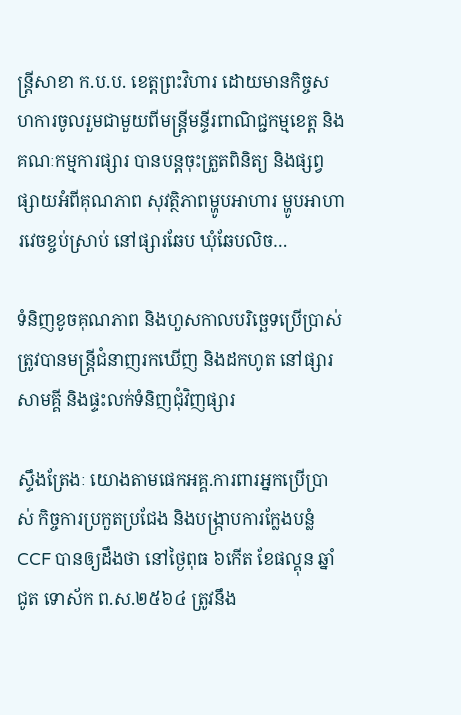ន្ត្រីសាខា ក.ប.ប. ខេត្តព្រះវិហារ ដោយមានកិច្ចសហការចូលរួមជាមួយពីមន្ត្រីមន្ទីរពាណិជ្ជកម្មខេត្ត និងគណៈកម្មការផ្សារ បានបន្តចុះត្រួតពិនិត្យ និងផ្សព្វផ្សាយអំពីគុណភាព សុវត្ថិភាពម្ហូបអាហារ ម្ហូបអាហារវេចខ្ចប់ស្រាប់ នៅផ្សារឆែប ឃុំឆែបលិច…

ទំនិញខូចគុណភាព និងហួសកាលបរិច្ឆេទប្រើប្រាស់ ត្រូវបានមន្ត្រីជំនាញរកឃើញ និងដកហូត នៅផ្សារសាមគ្គី និងផ្ទះលក់ទំនិញជុំវិញផ្សារ

ស្ទឹងត្រែងៈ យោងតាមផេកអគ្គ.ការពារអ្នកប្រើប្រាស់ កិច្ចការប្រកួតប្រជែង និងបង្រ្កាបការក្លែងបន្លំ CCF បានឲ្យដឹងថា នៅថ្ងៃពុធ ៦កើត ខែផល្គុន ឆ្នាំជូត ទោស័ក ព.ស.២៥៦៤ ត្រូវនឹង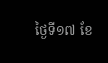ថ្ងៃទី១៧ ខែ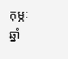កុម្ភៈ ឆ្នាំ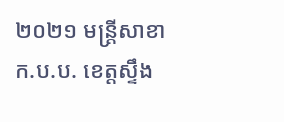២០២១ មន្ត្រីសាខា ក.ប.ប. ខេត្តស្ទឹង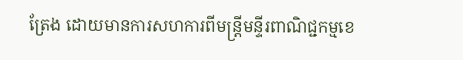ត្រែង ដោយមានការសហការពីមន្ត្រីមន្ទីរពាណិជ្ជកម្មខេ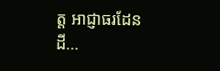ត្ត អាជ្ញាធរដែនដី…